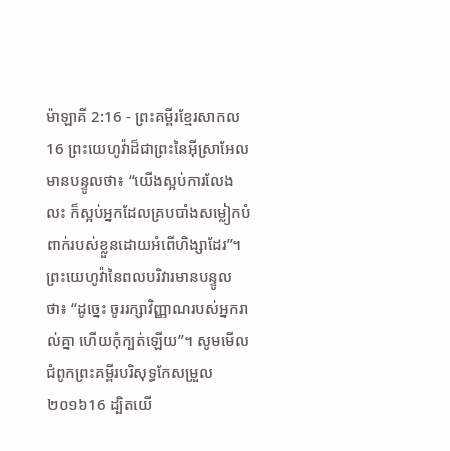ម៉ាឡាគី 2:16 - ព្រះគម្ពីរខ្មែរសាកល16 ព្រះយេហូវ៉ាដ៏ជាព្រះនៃអ៊ីស្រាអែលមានបន្ទូលថា៖ “យើងស្អប់ការលែងលះ ក៏ស្អប់អ្នកដែលគ្របបាំងសម្លៀកបំពាក់របស់ខ្លួនដោយអំពើហិង្សាដែរ”។ ព្រះយេហូវ៉ានៃពលបរិវារមានបន្ទូលថា៖ “ដូច្នេះ ចូររក្សាវិញ្ញាណរបស់អ្នករាល់គ្នា ហើយកុំក្បត់ឡើយ”។ សូមមើលជំពូកព្រះគម្ពីរបរិសុទ្ធកែសម្រួល ២០១៦16 ដ្បិតយើ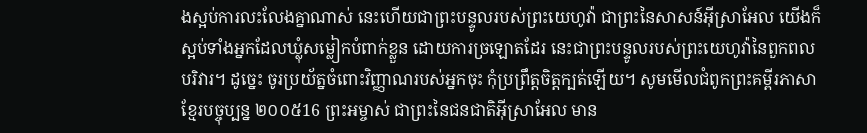ងស្អប់ការលះលែងគ្នាណាស់ នេះហើយជាព្រះបន្ទូលរបស់ព្រះយេហូវ៉ា ជាព្រះនៃសាសន៍អ៊ីស្រាអែល យើងក៏ស្អប់ទាំងអ្នកដែលឃ្លុំសម្លៀកបំពាក់ខ្លួន ដោយការច្រឡោតដែរ នេះជាព្រះបន្ទូលរបស់ព្រះយេហូវ៉ានៃពួកពលបរិវារ។ ដូច្នេះ ចូរប្រយ័ត្នចំពោះវិញ្ញាណរបស់អ្នកចុះ កុំប្រព្រឹត្តចិត្តក្បត់ឡើយ។ សូមមើលជំពូកព្រះគម្ពីរភាសាខ្មែរបច្ចុប្បន្ន ២០០៥16 ព្រះអម្ចាស់ ជាព្រះនៃជនជាតិអ៊ីស្រាអែល មាន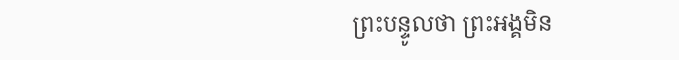ព្រះបន្ទូលថា ព្រះអង្គមិន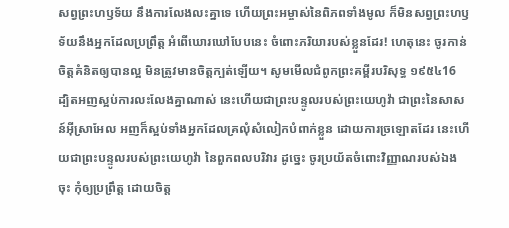សព្វព្រះហឫទ័យ នឹងការលែងលះគ្នាទេ ហើយព្រះអម្ចាស់នៃពិភពទាំងមូល ក៏មិនសព្វព្រះហឫទ័យនឹងអ្នកដែលប្រព្រឹត្ត អំពើឃោរឃៅបែបនេះ ចំពោះភរិយារបស់ខ្លួនដែរ! ហេតុនេះ ចូរកាន់ចិត្តគំនិតឲ្យបានល្អ មិនត្រូវមានចិត្តក្បត់ឡើយ។ សូមមើលជំពូកព្រះគម្ពីរបរិសុទ្ធ ១៩៥៤16 ដ្បិតអញស្អប់ការលះលែងគ្នាណាស់ នេះហើយជាព្រះបន្ទូលរបស់ព្រះយេហូវ៉ា ជាព្រះនៃសាសន៍អ៊ីស្រាអែល អញក៏ស្អប់ទាំងអ្នកដែលគ្រលុំសំលៀកបំពាក់ខ្លួន ដោយការច្រឡោតដែរ នេះហើយជាព្រះបន្ទូលរបស់ព្រះយេហូវ៉ា នៃពួកពលបរិវារ ដូច្នេះ ចូរប្រយ័តចំពោះវិញ្ញាណរបស់ឯងចុះ កុំឲ្យប្រព្រឹត្ត ដោយចិត្ត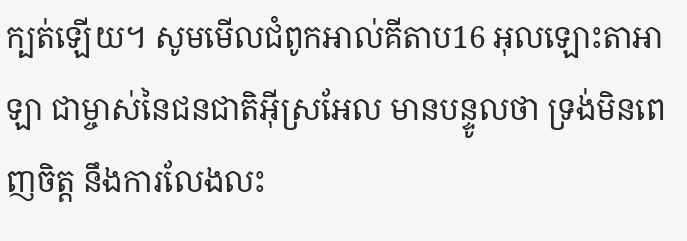ក្បត់ឡើយ។ សូមមើលជំពូកអាល់គីតាប16 អុលឡោះតាអាឡា ជាម្ចាស់នៃជនជាតិអ៊ីស្រអែល មានបន្ទូលថា ទ្រង់មិនពេញចិត្ត នឹងការលែងលះ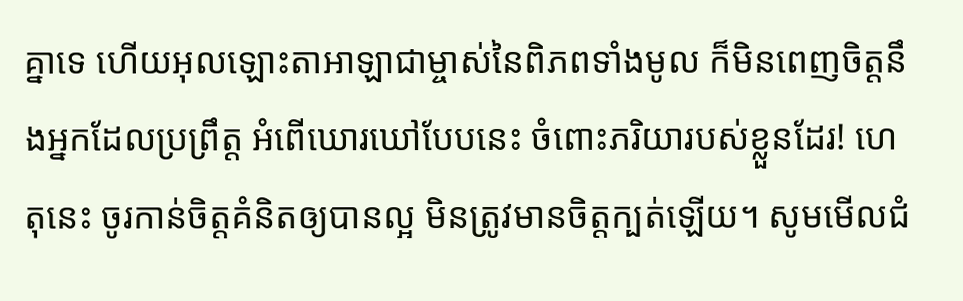គ្នាទេ ហើយអុលឡោះតាអាឡាជាម្ចាស់នៃពិភពទាំងមូល ក៏មិនពេញចិត្តនឹងអ្នកដែលប្រព្រឹត្ត អំពើឃោរឃៅបែបនេះ ចំពោះភរិយារបស់ខ្លួនដែរ! ហេតុនេះ ចូរកាន់ចិត្តគំនិតឲ្យបានល្អ មិនត្រូវមានចិត្តក្បត់ឡើយ។ សូមមើលជំ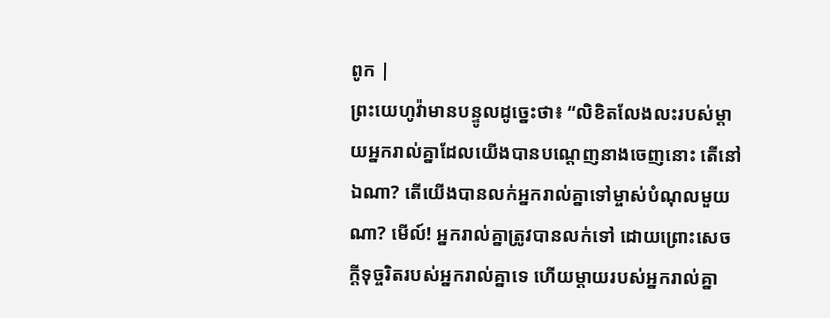ពូក |
ព្រះយេហូវ៉ាមានបន្ទូលដូច្នេះថា៖ “លិខិតលែងលះរបស់ម្ដាយអ្នករាល់គ្នាដែលយើងបានបណ្ដេញនាងចេញនោះ តើនៅឯណា? តើយើងបានលក់អ្នករាល់គ្នាទៅម្ចាស់បំណុលមួយណា? មើល៍! អ្នករាល់គ្នាត្រូវបានលក់ទៅ ដោយព្រោះសេចក្ដីទុច្ចរិតរបស់អ្នករាល់គ្នាទេ ហើយម្ដាយរបស់អ្នករាល់គ្នា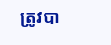ត្រូវបា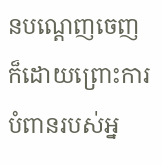នបណ្ដេញចេញ ក៏ដោយព្រោះការបំពានរបស់អ្ន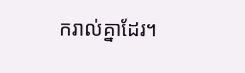ករាល់គ្នាដែរ។